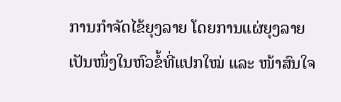ການກຳຈັດໄຂ້ຍຸງລາຍ ໂດຍການແຜ່ຍຸງລາຍເປັນໜຶ່ງໃນຫົວຂໍ້ທີ່ແປກໃໝ່ ແລະ ໜ້າສົນໃຈ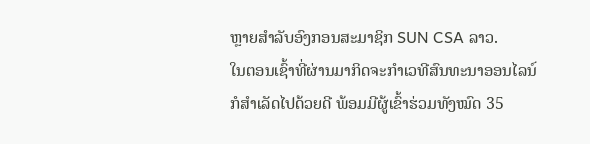ຫຼາຍສຳລັບອົງກອນສະມາຊິກ SUN CSA ລາວ.
ໃນຕອນເຊົ້າທີ່ຜ່ານມາກິດຈະກຳເວທີສົນທະນາອອນໄລນ໌ກໍສຳເລັດໄປດ້ວຍດີ ພ້ອມມີຜູ້ເຂົ້າຮ່ວມທັງໝົດ 35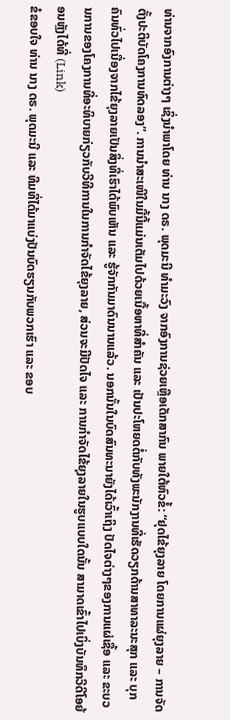ທ່ານຈາກອົງການຕ່າງໆ ເຊິ່ງນຳພາໂດຍ ທ່ານ ນາງ ດຣ. ພຸດມະນີ ທຳມະວົງ ຈາກອົງການຊ່ວຍເຫຼືອເດັກສາກົນ ພາຍໃຕ້ຫົວຂໍ້: “ຢຸດໄຂ້ຍຸງລາຍ ໂດຍການແຜ່ຍຸງລາຍ – ການຈັດຕັ້ງປະຕິບັດໂຄງການທົດລອງ”. ການນຳສະເໜີໃນມື້ນີ້ແມ່ນເຕັມໄປດ້ວຍເນື້ອຫາທີ່ສຳຄັນ ແລະ ເປັນປະໂຫຍດຕໍ່ກັບທັງພະນັກງານທີ່ເຮັດວຽກດ້ານສາທາລະນະສຸກ ແລະ ບຸກຄົນທົ່ວໄປເນື່ອງຈາກໄຂ້ຍຸງລາຍເປັນສິ່ງທີ່ເຮົາໄດ້ພົບເຫັນ ແລະ ຮູ້ຈັກກັນມາດົນນານແລ້ວ. ນອກນັ້ນໃນບົດສົນທະນາຍັງໄດ້ເວົ້າເຖິງ ປັດໄຈຕ່າງໆຂອງການແຜ່ເຊື້ອ ແລະ ຂະບວນການຂອງໂຄງການທີ່ອະທິບາຍກ່ຽວກັບວີທີການໃນການກຳຈັດໄຂ້ຍຸງລາຍ, ສ່ວນຈະມີປັດໄຈ ແລະ ການກຳຈັດໄຂ້ຍຸງລາຍໃນຮູບແບບໃດນັ້ນ ສາມາດເຂົ້າໄປເບິ່ງບັນທຶກວີດີໂອຍ້ອນຫຼັງໄດ້ທີ່ (Link)
ຂໍຂອບໃຈ ທ່ານ ນາງ ດຣ. ພຸດມະນີ ແລະ ທີມທີ່ໄດ້ມາແບ່ງປັນບົດຮຽນກັບພວກເຮົາ ແລະ ຂອບ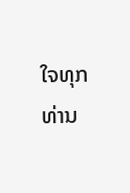ໃຈທຸກທ່ານ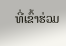ທີ່ເຂົ້າຮ່ວມ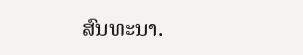ສົນທະນາ.